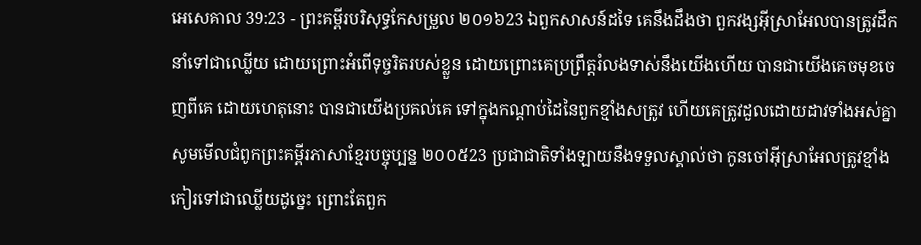អេសេគាល 39:23 - ព្រះគម្ពីរបរិសុទ្ធកែសម្រួល ២០១៦23 ឯពួកសាសន៍ដទៃ គេនឹងដឹងថា ពួកវង្សអ៊ីស្រាអែលបានត្រូវដឹកនាំទៅជាឈ្លើយ ដោយព្រោះអំពើទុច្ចរិតរបស់ខ្លួន ដោយព្រោះគេប្រព្រឹត្តរំលងទាស់នឹងយើងហើយ បានជាយើងគេចមុខចេញពីគេ ដោយហេតុនោះ បានជាយើងប្រគល់គេ ទៅក្នុងកណ្ដាប់ដៃនៃពួកខ្មាំងសត្រូវ ហើយគេត្រូវដួលដោយដាវទាំងអស់គ្នា សូមមើលជំពូកព្រះគម្ពីរភាសាខ្មែរបច្ចុប្បន្ន ២០០៥23 ប្រជាជាតិទាំងឡាយនឹងទទួលស្គាល់ថា កូនចៅអ៊ីស្រាអែលត្រូវខ្មាំងកៀរទៅជាឈ្លើយដូច្នេះ ព្រោះតែពួក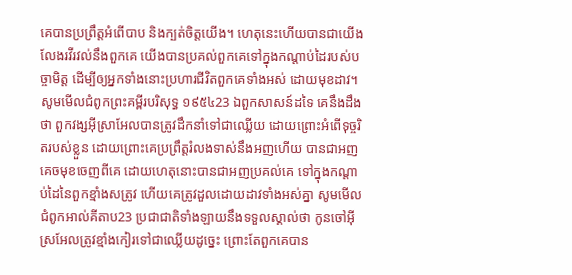គេបានប្រព្រឹត្តអំពើបាប និងក្បត់ចិត្តយើង។ ហេតុនេះហើយបានជាយើងលែងរវីរវល់នឹងពួកគេ យើងបានប្រគល់ពួកគេទៅក្នុងកណ្ដាប់ដៃរបស់បច្ចាមិត្ត ដើម្បីឲ្យអ្នកទាំងនោះប្រហារជីវិតពួកគេទាំងអស់ ដោយមុខដាវ។ សូមមើលជំពូកព្រះគម្ពីរបរិសុទ្ធ ១៩៥៤23 ឯពួកសាសន៍ដទៃ គេនឹងដឹងថា ពួកវង្សអ៊ីស្រាអែលបានត្រូវដឹកនាំទៅជាឈ្លើយ ដោយព្រោះអំពើទុច្ចរិតរបស់ខ្លួន ដោយព្រោះគេប្រព្រឹត្តរំលងទាស់នឹងអញហើយ បានជាអញគេចមុខចេញពីគេ ដោយហេតុនោះបានជាអញប្រគល់គេ ទៅក្នុងកណ្តាប់ដៃនៃពួកខ្មាំងសត្រូវ ហើយគេត្រូវដួលដោយដាវទាំងអស់គ្នា សូមមើលជំពូកអាល់គីតាប23 ប្រជាជាតិទាំងឡាយនឹងទទួលស្គាល់ថា កូនចៅអ៊ីស្រអែលត្រូវខ្មាំងកៀរទៅជាឈ្លើយដូច្នេះ ព្រោះតែពួកគេបាន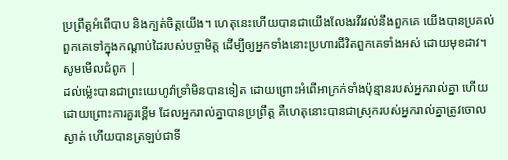ប្រព្រឹត្តអំពើបាប និងក្បត់ចិត្តយើង។ ហេតុនេះហើយបានជាយើងលែងរវីរវល់នឹងពួកគេ យើងបានប្រគល់ពួកគេទៅក្នុងកណ្ដាប់ដៃរបស់បច្ចាមិត្ត ដើម្បីឲ្យអ្នកទាំងនោះប្រហារជីវិតពួកគេទាំងអស់ ដោយមុខដាវ។ សូមមើលជំពូក |
ដល់ម៉្លេះបានជាព្រះយេហូវ៉ាទ្រាំមិនបានទៀត ដោយព្រោះអំពើអាក្រក់ទាំងប៉ុន្មានរបស់អ្នករាល់គ្នា ហើយដោយព្រោះការគួរខ្ពើម ដែលអ្នករាល់គ្នាបានប្រព្រឹត្ត គឺហេតុនោះបានជាស្រុករបស់អ្នករាល់គ្នាត្រូវចោលស្ងាត់ ហើយបានត្រឡប់ជាទី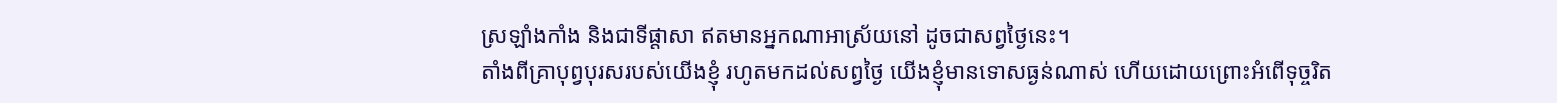ស្រឡាំងកាំង និងជាទីផ្ដាសា ឥតមានអ្នកណាអាស្រ័យនៅ ដូចជាសព្វថ្ងៃនេះ។
តាំងពីគ្រាបុព្វបុរសរបស់យើងខ្ញុំ រហូតមកដល់សព្វថ្ងៃ យើងខ្ញុំមានទោសធ្ងន់ណាស់ ហើយដោយព្រោះអំពើទុច្ចរិត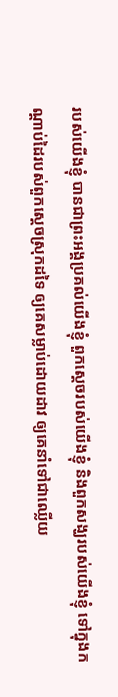របស់យើងខ្ញុំ បានជាព្រះអង្គប្រគល់យើងខ្ញុំ ពួកស្តេចរបស់យើងខ្ញុំ និងពួកសង្ឃរបស់យើងខ្ញុំ ទៅក្នុងកណ្ដាប់ដៃរបស់ពួកស្តេចស្រុកដទៃ ឲ្យគេសម្លាប់ដោយដាវ ឲ្យគេនាំទៅជាឈ្លើយ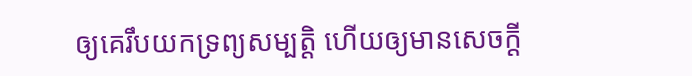ឲ្យគេរឹបយកទ្រព្យសម្បត្តិ ហើយឲ្យមានសេចក្ដី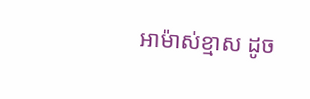អាម៉ាស់ខ្មាស ដូច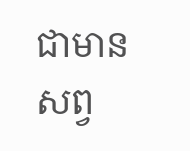ជាមានសព្វ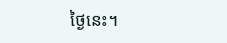ថ្ងៃនេះ។